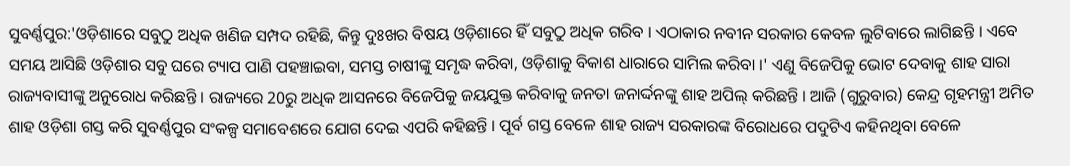ସୁବର୍ଣ୍ଣପୁର:'ଓଡ଼ିଶାରେ ସବୁଠୁ ଅଧିକ ଖଣିଜ ସମ୍ପଦ ରହିଛି, କିନ୍ତୁ ଦୁଃଖର ବିଷୟ ଓଡ଼ିଶାରେ ହିଁ ସବୁଠୁ ଅଧିକ ଗରିବ । ଏଠାକାର ନବୀନ ସରକାର କେବଳ ଲୁଟିବାରେ ଲାଗିଛନ୍ତି । ଏବେ ସମୟ ଆସିଛି ଓଡ଼ିଶାର ସବୁ ଘରେ ଟ୍ୟାପ ପାଣି ପହଞ୍ଚାଇବା, ସମସ୍ତ ଚାଷୀଙ୍କୁ ସମୃଦ୍ଧ କରିବା, ଓଡ଼ିଶାକୁ ବିକାଶ ଧାରାରେ ସାମିଲ କରିବା ।' ଏଣୁ ବିଜେପିକୁ ଭୋଟ ଦେବାକୁ ଶାହ ସାରା ରାଜ୍ୟବାସୀଙ୍କୁ ଅନୁରୋଧ କରିଛନ୍ତି । ରାଜ୍ୟରେ 20ରୁ ଅଧିକ ଆସନରେ ବିଜେପିକୁ ଜୟଯୁକ୍ତ କରିବାକୁ ଜନତା ଜନାର୍ଦ୍ଦନଙ୍କୁ ଶାହ ଅପିଲ୍ କରିଛନ୍ତି । ଆଜି (ଗୁରୁବାର) କେନ୍ଦ୍ର ଗୃହମନ୍ତ୍ରୀ ଅମିତ ଶାହ ଓଡ଼ିଶା ଗସ୍ତ କରି ସୁବର୍ଣ୍ଣପୁର ସଂକଳ୍ପ ସମାବେଶରେ ଯୋଗ ଦେଇ ଏପରି କହିଛନ୍ତି । ପୂର୍ବ ଗସ୍ତ ବେଳେ ଶାହ ରାଜ୍ୟ ସରକାରଙ୍କ ବିରୋଧରେ ପଦୁଟିଏ କହିନଥିବା ବେଳେ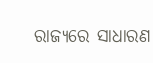ରାଜ୍ୟରେ ସାଧାରଣ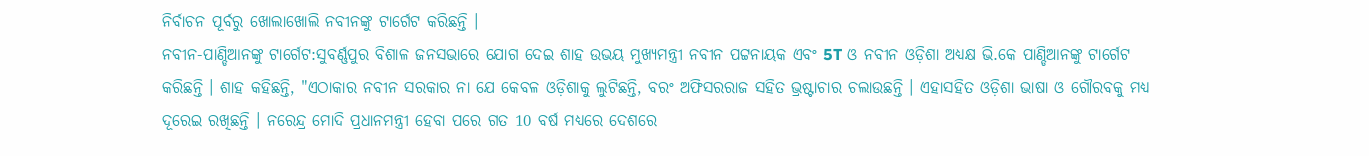ନିର୍ବାଚନ ପୂର୍ବରୁ ଖୋଲାଖୋଲି ନବୀନଙ୍କୁ ଟାର୍ଗେଟ କରିଛନ୍ତି ।
ନବୀନ-ପାଣ୍ଡିଆନଙ୍କୁ ଟାର୍ଗେଟ:ସୁବର୍ଣ୍ଣପୁର ବିଶାଳ ଜନସଭାରେ ଯୋଗ ଦେଇ ଶାହ ଉଭୟ ମୁଖ୍ୟମନ୍ତ୍ରୀ ନବୀନ ପଟ୍ଟନାୟକ ଏବଂ 5T ଓ ନବୀନ ଓଡ଼ିଶା ଅଧ୍ୟକ୍ଷ ଭି.କେ ପାଣ୍ଡିଆନଙ୍କୁ ଟାର୍ଗେଟ କରିଛନ୍ତି । ଶାହ କହିଛନ୍ତି, "ଏଠାକାର ନବୀନ ସରକାର ନା ଯେ କେବଳ ଓଡ଼ିଶାକୁ ଲୁଟିଛନ୍ତି, ବରଂ ଅଫିସରରାଜ ସହିତ ଭ୍ରଷ୍ଟାଚାର ଚଲାଉଛନ୍ତି । ଏହାସହିତ ଓଡ଼ିଶା ଭାଷା ଓ ଗୌରବକୁ ମଧ୍ୟ ଦୂରେଇ ରଖିଛନ୍ତି । ନରେନ୍ଦ୍ର ମୋଦି ପ୍ରଧାନମନ୍ତ୍ରୀ ହେବା ପରେ ଗତ 10 ବର୍ଷ ମଧ୍ୟରେ ଦେଶରେ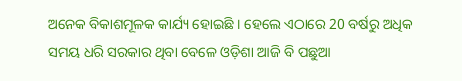ଅନେକ ବିକାଶମୂଳକ କାର୍ଯ୍ୟ ହୋଇଛି । ହେଲେ ଏଠାରେ 20 ବର୍ଷରୁ ଅଧିକ ସମୟ ଧରି ସରକାର ଥିବା ବେଳେ ଓଡ଼ିଶା ଆଜି ବି ପଛୁଆ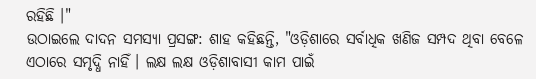ରହିଛି ।"
ଉଠାଇଲେ ଦାଦନ ସମସ୍ୟା ପ୍ରସଙ୍ଗ: ଶାହ କହିଛନ୍ତି, "ଓଡ଼ିଶାରେ ସର୍ବାଧିକ ଖଣିଜ ସମ୍ପଦ ଥିବା ବେଳେ ଏଠାରେ ସମୃଦ୍ଧି ନାହିଁ । ଲକ୍ଷ ଲକ୍ଷ ଓଡ଼ିଶାବାସୀ କାମ ପାଇଁ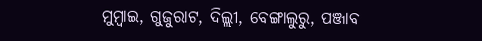ମୁମ୍ବାଇ, ଗୁଜୁରାଟ, ଦିଲ୍ଲୀ, ବେଙ୍ଗାଲୁରୁ, ପଞ୍ଜାବ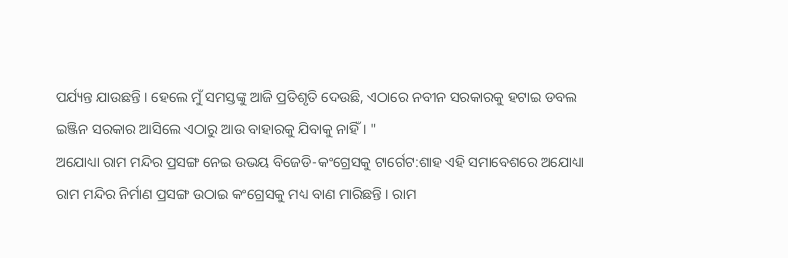ପର୍ଯ୍ୟନ୍ତ ଯାଉଛନ୍ତି । ହେଲେ ମୁଁ ସମସ୍ତଙ୍କୁ ଆଜି ପ୍ରତିଶୃତି ଦେଉଛି, ଏଠାରେ ନବୀନ ସରକାରକୁ ହଟାଇ ଡବଲ ଇଞ୍ଜିନ ସରକାର ଆସିଲେ ଏଠାରୁ ଆଉ ବାହାରକୁ ଯିବାକୁ ନାହିଁ । "
ଅଯୋଧ୍ୟା ରାମ ମନ୍ଦିର ପ୍ରସଙ୍ଗ ନେଇ ଉଭୟ ବିଜେଡି-କଂଗ୍ରେସକୁ ଟାର୍ଗେଟ:ଶାହ ଏହି ସମାବେଶରେ ଅଯୋଧ୍ୟା ରାମ ମନ୍ଦିର ନିର୍ମାଣ ପ୍ରସଙ୍ଗ ଉଠାଇ କଂଗ୍ରେସକୁ ମଧ୍ୟ ବାଣ ମାରିଛନ୍ତି । ରାମ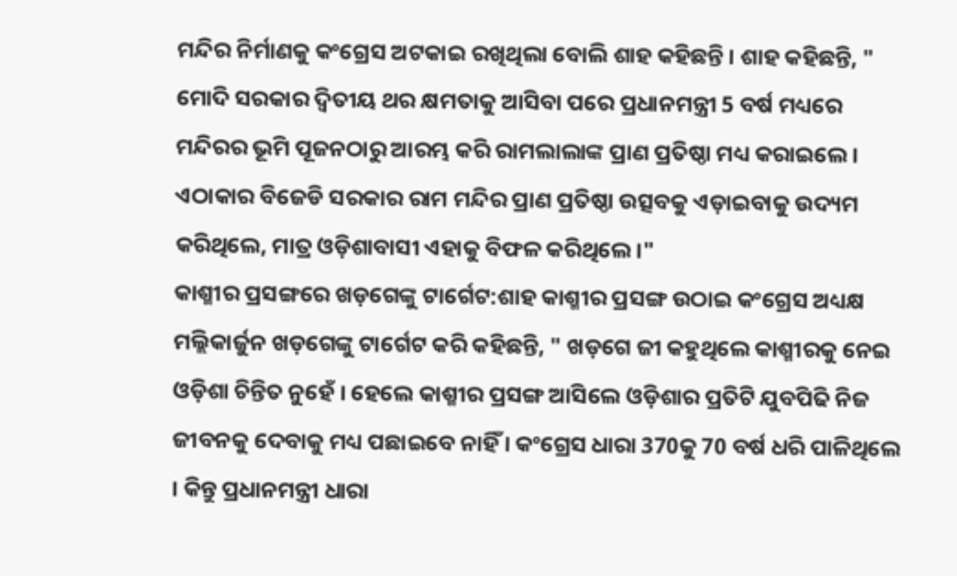ମନ୍ଦିର ନିର୍ମାଣକୁ କଂଗ୍ରେସ ଅଟକାଇ ରଖିଥିଲା ବୋଲି ଶାହ କହିଛନ୍ତି । ଶାହ କହିଛନ୍ତି, " ମୋଦି ସରକାର ଦ୍ବିତୀୟ ଥର କ୍ଷମତାକୁ ଆସିବା ପରେ ପ୍ରଧାନମନ୍ତ୍ରୀ 5 ବର୍ଷ ମଧ୍ୟରେ ମନ୍ଦିରର ଭୂମି ପୂଜନଠାରୁ ଆରମ୍ଭ କରି ରାମଲାଲାଙ୍କ ପ୍ରାଣ ପ୍ରତିଷ୍ଠା ମଧ୍ୟ କରାଇଲେ । ଏଠାକାର ବିଜେଡି ସରକାର ରାମ ମନ୍ଦିର ପ୍ରାଣ ପ୍ରତିଷ୍ଠା ଉତ୍ସବକୁ ଏଡ଼ାଇବାକୁ ଉଦ୍ୟମ କରିଥିଲେ, ମାତ୍ର ଓଡ଼ିଶାବାସୀ ଏହାକୁ ବିଫଳ କରିଥିଲେ ।"
କାଶ୍ମୀର ପ୍ରସଙ୍ଗରେ ଖଡ଼ଗେଙ୍କୁ ଟାର୍ଗେଟ:ଶାହ କାଶ୍ମୀର ପ୍ରସଙ୍ଗ ଉଠାଇ କଂଗ୍ରେସ ଅଧ୍ୟକ୍ଷ ମଲ୍ଲିକାର୍ଜୁନ ଖଡ଼ଗେଙ୍କୁ ଟାର୍ଗେଟ କରି କହିଛନ୍ତି, " ଖଡ଼ଗେ ଜୀ କହୁଥିଲେ କାଶ୍ମୀରକୁ ନେଇ ଓଡ଼ିଶା ଚିନ୍ତିତ ନୁହେଁ । ହେଲେ କାଶ୍ମୀର ପ୍ରସଙ୍ଗ ଆସିଲେ ଓଡ଼ିଶାର ପ୍ରତିଟି ଯୁବପିଢି ନିଜ ଜୀବନକୁ ଦେବାକୁ ମଧ୍ୟ ପଛାଇବେ ନାହିଁ । କଂଗ୍ରେସ ଧାରା 370କୁ 70 ବର୍ଷ ଧରି ପାଳିଥିଲେ । କିନ୍ତୁ ପ୍ରଧାନମନ୍ତ୍ରୀ ଧାରା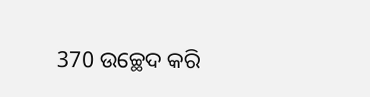370 ଉଚ୍ଛେଦ କରି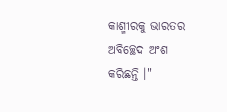କାଶ୍ମୀରକୁ ଭାରତର ଅବିଚ୍ଛେଦ ଅଂଶ କରିଛନ୍ତି ।"